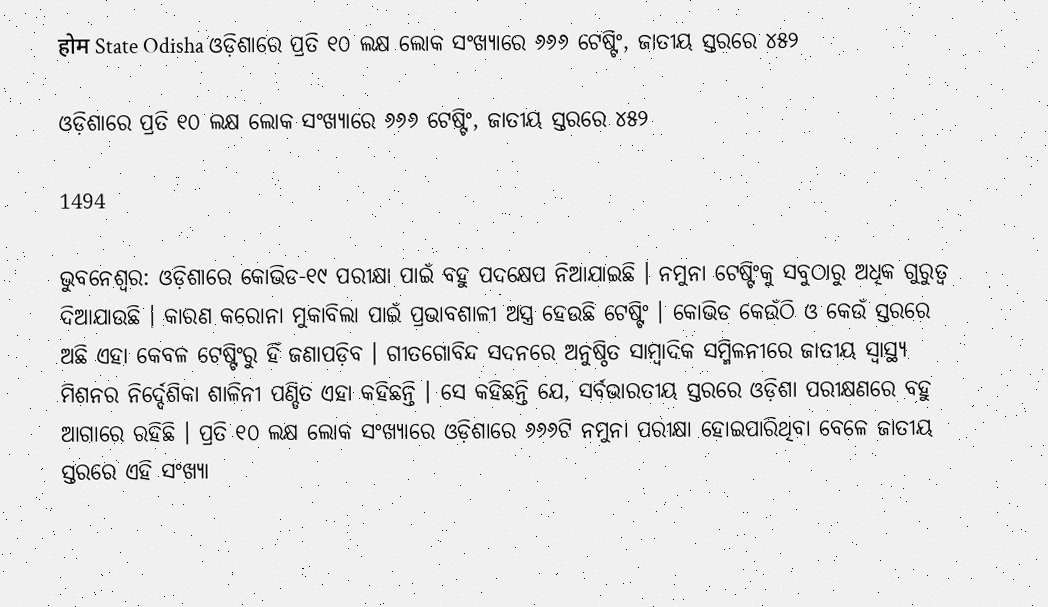होम State Odisha ଓଡ଼ିଶାରେ ପ୍ରତି ୧୦ ଲକ୍ଷ ଲୋକ ସଂଖ୍ୟାରେ ୬୬୬ ଟେଷ୍ଟିଂ, ଜାତୀୟ ସ୍ତରରେ ୪୫୨

ଓଡ଼ିଶାରେ ପ୍ରତି ୧୦ ଲକ୍ଷ ଲୋକ ସଂଖ୍ୟାରେ ୬୬୬ ଟେଷ୍ଟିଂ, ଜାତୀୟ ସ୍ତରରେ ୪୫୨

1494

ଭୁବନେଶ୍ୱର: ଓଡ଼ିଶାରେ କୋଭିଡ-୧୯ ପରୀକ୍ଷା ପାଇଁ ବହୁ ପଦକ୍ଷେପ ନିଆଯାଇଛି । ନମୁନା ଟେଷ୍ଟିଂକୁ ସବୁଠାରୁ ଅଧିକ ଗୁରୁତ୍ୱ ଦିଆଯାଉଛି । କାରଣ କରୋନା ମୁକାବିଲା ପାଇଁ ପ୍ରଭାବଶାଳୀ ଅସ୍ତ୍ର ହେଉଛି ଟେଷ୍ଟିଂ । କୋଭିଡ କେଉଁଠି ଓ କେଉଁ ସ୍ତରରେ ଅଛି ଏହା କେବଳ ଟେଷ୍ଟିଂରୁ ହିଁ ଜଣାପଡ଼ିବ । ଗୀତଗୋବିନ୍ଦ ସଦନରେ ଅନୁଷ୍ଠିତ ସାମ୍ବାଦିକ ସମ୍ମିଳନୀରେ ଜାତୀୟ ସ୍ୱାସ୍ଥ୍ୟ ମିଶନର ନିର୍ଦ୍ଦେଶିକା ଶାଳିନୀ ପଣ୍ଡିତ ଏହା କହିଛନ୍ତି । ସେ କହିଛନ୍ତି ଯେ, ସର୍ବଭାରତୀୟ ସ୍ତରରେ ଓଡ଼ିଶା ପରୀକ୍ଷଣରେ ବହୁ ଆଗାରେ ରହିଛି । ପ୍ରତି ୧୦ ଲକ୍ଷ ଲୋକ ସଂଖ୍ୟାରେ ଓଡ଼ିଶାରେ ୬୬୬ଟି ନମୁନା ପରୀକ୍ଷା ହୋଇପାରିଥିବା ବେଳେ ଜାତୀୟ ସ୍ତରରେ ଏହି ସଂଖ୍ୟା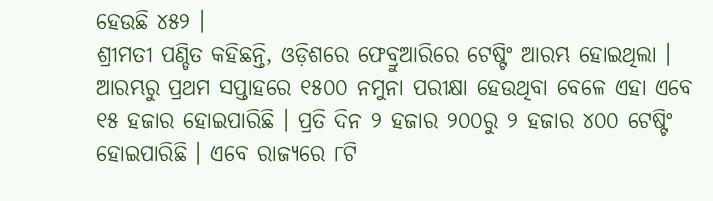ହେଉଛି ୪୫୨ ।
ଶ୍ରୀମତୀ ପଣ୍ଡିତ କହିଛନ୍ତି, ଓଡ଼ିଶରେ ଫେବ୍ରୁଆରିରେ ଟେଷ୍ଟିଂ ଆରମ୍ଭ ହୋଇଥିଲା । ଆରମ୍ଭରୁ ପ୍ରଥମ ସପ୍ତାହରେ ୧୫୦୦ ନମୁନା ପରୀକ୍ଷା ହେଉଥିବା ବେଳେ ଏହା ଏବେ ୧୫ ହଜାର ହୋଇପାରିଛି । ପ୍ରତି ଦିନ ୨ ହଜାର ୨୦୦ରୁ ୨ ହଜାର ୪୦୦ ଟେଷ୍ଟିଂ ହୋଇପାରିଛି । ଏବେ ରାଜ୍ୟରେ ୮ଟି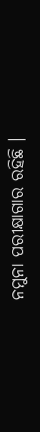ନମୁନା ପରୀକ୍ଷାଗାର ରହିଛି ।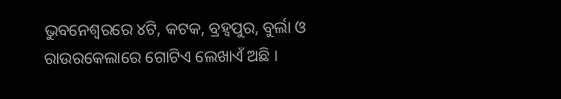ଭୁବନେଶ୍ୱରରେ ୪ଟି, କଟକ, ବ୍ରହ୍ୱପୁର, ବୁର୍ଲା ଓ ରାଉରକେଲାରେ ଗୋଟିଏ ଲେଖାଏଁ ଅଛି ।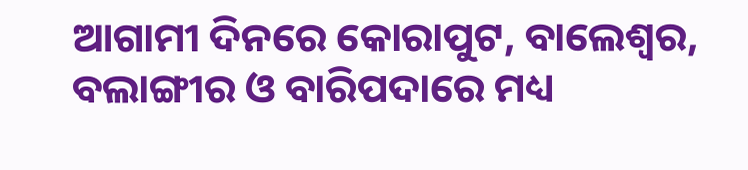ଆଗାମୀ ଦିନରେ କୋରାପୁଟ, ବାଲେଶ୍ୱର, ବଲାଙ୍ଗୀର ଓ ବାରିପଦାରେ ମଧ୍ୟ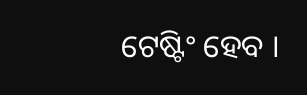ଟେଷ୍ଟିଂ ହେବ ।